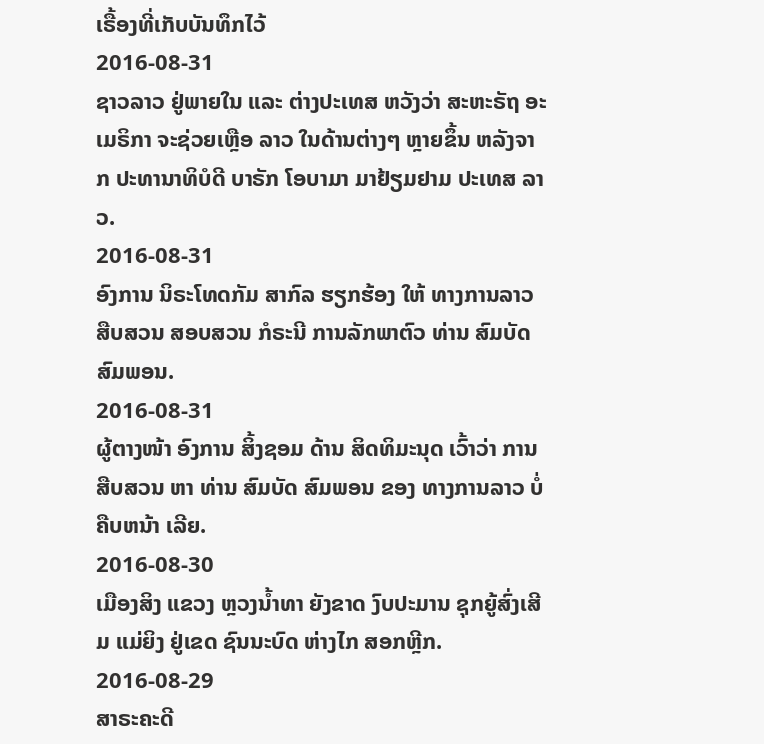ເຣື້ອງທີ່ເກັບບັນທຶກໄວ້
2016-08-31
ຊາວລາວ ຢູ່ພາຍໃນ ແລະ ຕ່າງປະເທສ ຫວັງວ່າ ສະຫະຣັຖ ອະເມຣິກາ ຈະຊ່ວຍເຫຼືອ ລາວ ໃນດ້ານຕ່າງໆ ຫຼາຍຂຶ້ນ ຫລັງຈາກ ປະທານາທິບໍດີ ບາຣັກ ໂອບາມາ ມາຢ້ຽມຢາມ ປະເທສ ລາວ.
2016-08-31
ອົງການ ນິຣະໂທດກັມ ສາກົລ ຮຽກຮ້ອງ ໃຫ້ ທາງການລາວ ສືບສວນ ສອບສວນ ກໍຣະນີ ການລັກພາຕົວ ທ່ານ ສົມບັດ ສົມພອນ.
2016-08-31
ຜູ້ຕາງໜ້າ ອົງການ ສິ້ງຊອມ ດ້ານ ສິດທິມະນຸດ ເວົ້າວ່າ ການສືບສວນ ຫາ ທ່ານ ສົມບັດ ສົມພອນ ຂອງ ທາງການລາວ ບໍ່ຄືບຫນ້າ ເລີຍ.
2016-08-30
ເມືອງສິງ ແຂວງ ຫຼວງນໍ້າທາ ຍັງຂາດ ງົບປະມານ ຊຸກຍູ້ສົ່ງເສີມ ແມ່ຍິງ ຢູ່ເຂດ ຊົນນະບົດ ຫ່າງໄກ ສອກຫຼີກ.
2016-08-29
ສາຣະຄະດີ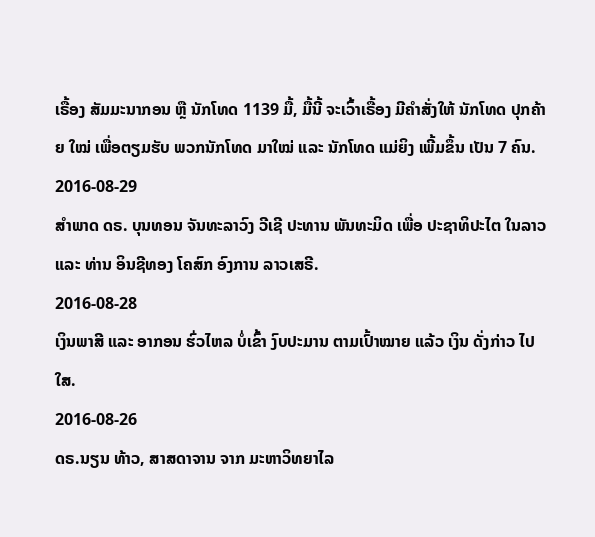ເຣື້ອງ ສັມມະນາກອນ ຫຼື ນັກໂທດ 1139 ມື້, ມື້ນີ້ ຈະເວົ້າເຣື້ອງ ມີຄໍາສັ່ງໃຫ້ ນັກໂທດ ປຸກຄ້າຍ ໃໝ່ ເພື່ອຕຽມຮັບ ພວກນັກໂທດ ມາໃໝ່ ແລະ ນັກໂທດ ແມ່ຍິງ ເພີ້ມຂຶ້ນ ເປັນ 7 ຄົນ.
2016-08-29
ສໍາພາດ ດຣ. ບຸນທອນ ຈັນທະລາວົງ ວີເຊີ ປະທານ ພັນທະມິດ ເພື່ອ ປະຊາທິປະໄຕ ໃນລາວ ແລະ ທ່ານ ອິນຊີທອງ ໂຄສົກ ອົງການ ລາວເສຣີ.
2016-08-28
ເງິນພາສີ ແລະ ອາກອນ ຮົ່ວໄຫລ ບໍ່ເຂົ້າ ງົບປະມານ ຕາມເປົ້າໝາຍ ແລ້ວ ເງິນ ດັ່ງກ່າວ ໄປໃສ.
2016-08-26
ດຣ.ນຽນ ທ້າວ, ສາສດາຈານ ຈາກ ມະຫາວິທຍາໄລ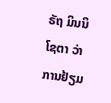ຣັຖ ມິນນິໂຊຕາ ວ່າ ການຢ້ຽມ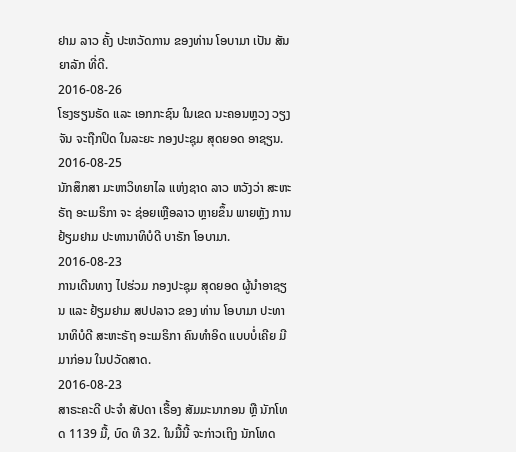ຢາມ ລາວ ຄັ້ງ ປະຫວັດການ ຂອງທ່ານ ໂອບາມາ ເປັນ ສັນຍາລັກ ທີ່ດີ.
2016-08-26
ໂຮງຮຽນຣັດ ແລະ ເອກກະຊົນ ໃນເຂດ ນະຄອນຫຼວງ ວຽງຈັນ ຈະຖືກປິດ ໃນລະຍະ ກອງປະຊຸມ ສຸດຍອດ ອາຊຽນ.
2016-08-25
ນັກສຶກສາ ມະຫາວິທຍາໄລ ແຫ່ງຊາດ ລາວ ຫວັງວ່າ ສະຫະຣັຖ ອະເມຣິກາ ຈະ ຊ່ອຍເຫຼືອລາວ ຫຼາຍຂຶ້ນ ພາຍຫຼັງ ການຢ້ຽມຢາມ ປະທານາທິບໍດີ ບາຣັກ ໂອບາມາ.
2016-08-23
ການເດີນທາງ ໄປຮ່ວມ ກອງປະຊຸມ ສຸດຍອດ ຜູ້ນໍາອາຊຽນ ແລະ ຢ້ຽມຢາມ ສປປລາວ ຂອງ ທ່ານ ໂອບາມາ ປະທານາທິບໍດີ ສະຫະຣັຖ ອະເມຣິກາ ຄົນທໍາອິດ ແບບບໍ່ເຄີຍ ມີມາກ່ອນ ໃນປວັດສາດ.
2016-08-23
ສາຣະຄະດີ ປະຈຳ ສັປດາ ເຣື້ອງ ສັມມະນາກອນ ຫຼື ນັກໂທດ 1139 ມື້, ບົດ ທີ 32. ໃນມື້ນີ້ ຈະກ່າວເຖິງ ນັກໂທດ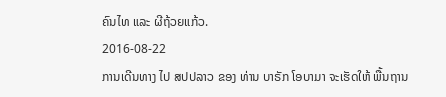ຄົນໄທ ແລະ ຜີຖ້ວຍແກ້ວ.
2016-08-22
ການເດີນທາງ ໄປ ສປປລາວ ຂອງ ທ່ານ ບາຣັກ ໂອບາມາ ຈະເຮັດໃຫ້ ພື້ນຖານ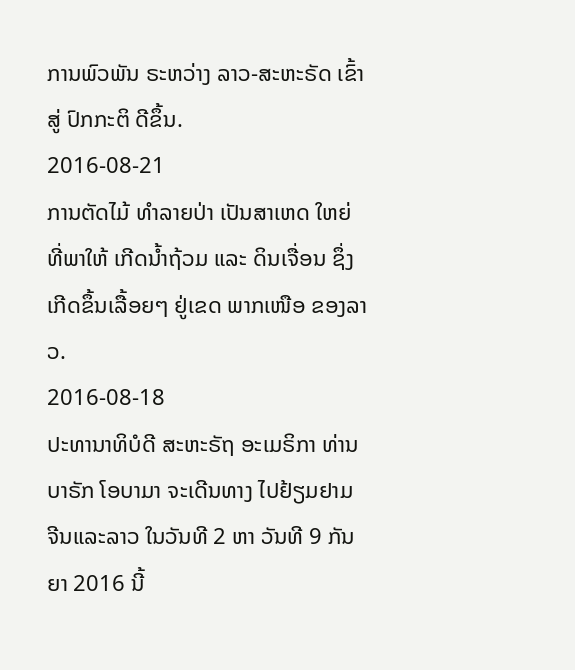ການພົວພັນ ຣະຫວ່າງ ລາວ-ສະຫະຣັດ ເຂົ້າສູ່ ປົກກະຕິ ດີຂຶ້ນ.
2016-08-21
ການຕັດໄມ້ ທຳລາຍປ່າ ເປັນສາເຫດ ໃຫຍ່ ທີ່ພາໃຫ້ ເກີດນໍ້າຖ້ວມ ແລະ ດິນເຈື່ອນ ຊຶ່ງ ເກີດຂຶ້ນເລື້ອຍໆ ຢູ່ເຂດ ພາກເໜືອ ຂອງລາວ.
2016-08-18
ປະທານາທິບໍດີ ສະຫະຣັຖ ອະເມຣິກາ ທ່ານ ບາຣັກ ໂອບາມາ ຈະເດີນທາງ ໄປຢ້ຽມຢາມ ຈີນແລະລາວ ໃນວັນທີ 2 ຫາ ວັນທີ 9 ກັນຍາ 2016 ນີ້